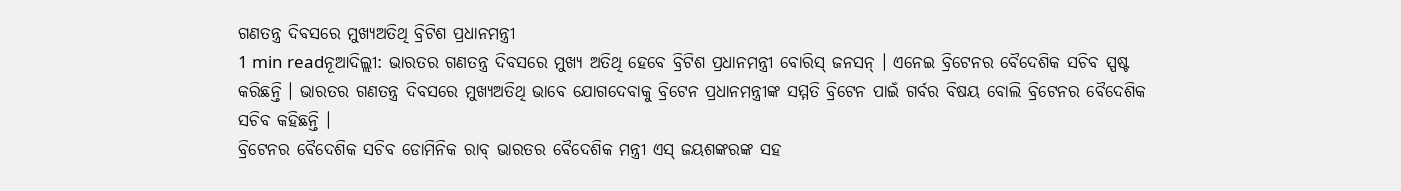ଗଣତନ୍ତ୍ର ଦିବସରେ ମୁଖ୍ୟଅତିଥି ବ୍ରିଟିଶ ପ୍ରଧାନମନ୍ତ୍ରୀ
1 min readନୂଆଦିଲ୍ଲୀ: ଭାରତର ଗଣତନ୍ତ୍ର ଦିବସରେ ମୁଖ୍ୟ ଅତିଥି ହେବେ ବ୍ରିଟିଶ ପ୍ରଧାନମନ୍ତ୍ରୀ ବୋରିସ୍ ଜନସନ୍ । ଏନେଇ ବ୍ରିଟେନର ବୈଦେଶିକ ସଚିବ ସ୍ପଷ୍ଟ କରିଛନ୍ତି । ଭାରତର ଗଣତନ୍ତ୍ର ଦିବସରେ ମୁଖ୍ୟଅତିଥି ଭାବେ ଯୋଗଦେବାକୁ ବ୍ରିଟେନ ପ୍ରଧାନମନ୍ତ୍ରୀଙ୍କ ସମ୍ମତି ବ୍ରିଟେନ ପାଇଁ ଗର୍ବର ବିଷୟ ବୋଲି ବ୍ରିଟେନର ବୈଦେଶିକ ସଚିବ କହିଛନ୍ତି ।
ବ୍ରିଟେନର ବୈଦେଶିକ ସଚିବ ଡୋମିନିକ ରାବ୍ ଭାରତର ବୈଦେଶିକ ମନ୍ତ୍ରୀ ଏସ୍ ଜୟଶଙ୍କରଙ୍କ ସହ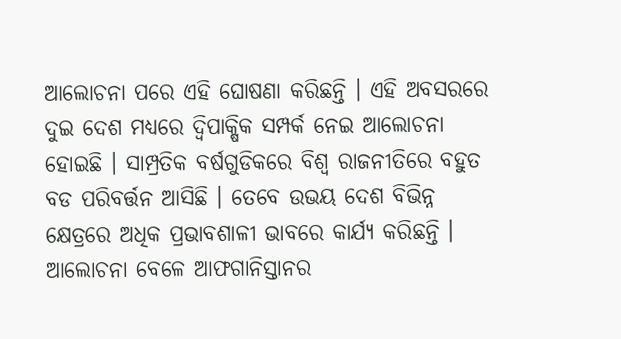ଆଲୋଚନା ପରେ ଏହି ଘୋଷଣା କରିଛନ୍ତି । ଏହି ଅବସରରେ ଦୁଇ ଦେଶ ମଧ୍ୟରେ ଦ୍ୱିପାକ୍ଷିକ ସମ୍ପର୍କ ନେଇ ଆଲୋଚନା ହୋଇଛି । ସାମ୍ପ୍ରତିକ ବର୍ଷଗୁଡିକରେ ବିଶ୍ୱ ରାଜନୀତିରେ ବହୁତ ବଡ ପରିବର୍ତ୍ତନ ଆସିଛି । ତେବେ ଉଭୟ ଦେଶ ବିଭିନ୍ନ କ୍ଷେତ୍ରରେ ଅଧିକ ପ୍ରଭାବଶାଳୀ ଭାବରେ କାର୍ଯ୍ୟ କରିଛନ୍ତି । ଆଲୋଚନା ବେଳେ ଆଫଗାନିସ୍ତାନର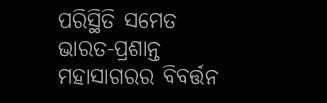ପରିସ୍ଥିତି ସମେତ ଭାରତ-ପ୍ରଶାନ୍ତ ମହାସାଗରର ବିବର୍ତ୍ତନ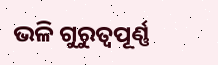ଭଳି ଗୁରୁତ୍ୱପୂର୍ଣ୍ଣ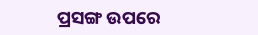ପ୍ରସଙ୍ଗ ଉପରେ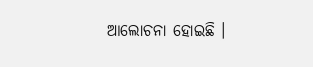ଆଲୋଚନା ହୋଇଛି ।